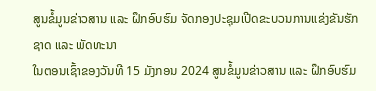ສູນຂໍ້ມູນຂ່າວສານ ແລະ ຝຶກອົບຮົມ ຈັດກອງປະຊຸມເປີດຂະບວນການແຂ່ງຂັນຮັກຊາດ ແລະ ພັດທະນາ
ໃນຕອນເຊົ້າຂອງວັນທີ 15 ມັງກອນ 2024 ສູນຂໍ້ມູນຂ່າວສານ ແລະ ຝຶກອົບຮົມ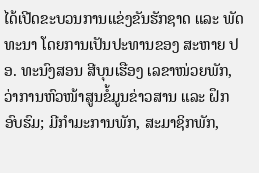ໄດ້ເປີດຂະບວນການແຂ່ງຂັນຮັກຊາດ ແລະ ພັດທະນາ ໂດຍການເປັນປະທານຂອງ ສະຫາຍ ປອ. ທະນົງສອນ ສີບຸນເຮືອງ ເລຂາໜ່ວຍພັກ, ວ່າການຫົວໜ້າສູນຂໍ້ມູນຂ່າວສານ ແລະ ຝຶກອົບຮົມ; ມີກໍາມະການພັກ, ສະມາຊິກພັກ,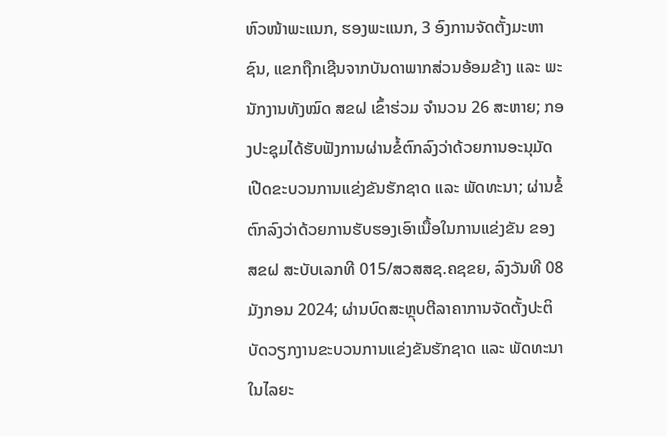ຫົວໜ້າພະແນກ, ຮອງພະແນກ, 3 ອົງການຈັດຕັ້ງມະຫາຊົນ, ແຂກຖືກເຊີນຈາກບັນດາພາກສ່ວນອ້ອມຂ້າງ ແລະ ພະນັກງານທັງໝົດ ສຂຝ ເຂົ້າຮ່ວມ ຈໍານວນ 26 ສະຫາຍ; ກອງປະຊຸມໄດ້ຮັບຟັງການຜ່ານຂໍ້ຕົກລົງວ່າດ້ວຍການອະນຸມັດເປີດຂະບວນການແຂ່ງຂັນຮັກຊາດ ແລະ ພັດທະນາ; ຜ່ານຂໍ້ຕົກລົງວ່າດ້ວຍການຮັບຮອງເອົາເນື້ອໃນການແຂ່ງຂັນ ຂອງ ສຂຝ ສະບັບເລກທີ 015/ສວສສຊ.ຄຊຂຍ, ລົງວັນທີ 08 ມັງກອນ 2024; ຜ່ານບົດສະຫຼຸບຕີລາຄາການຈັດຕັ້ງປະຕິບັດວຽກງານຂະບວນການແຂ່ງຂັນຮັກຊາດ ແລະ ພັດທະນາ ໃນໄລຍະ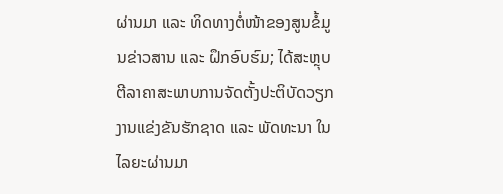ຜ່ານມາ ແລະ ທິດທາງຕໍ່ໜ້າຂອງສູນຂໍ້ມູນຂ່າວສານ ແລະ ຝຶກອົບຮົມ; ໄດ້ສະຫຼຸບຕີລາຄາສະພາບການຈັດຕັ້ງປະຕິບັດວຽກງານແຂ່ງຂັນຮັກຊາດ ແລະ ພັດທະນາ ໃນໄລຍະຜ່ານມາ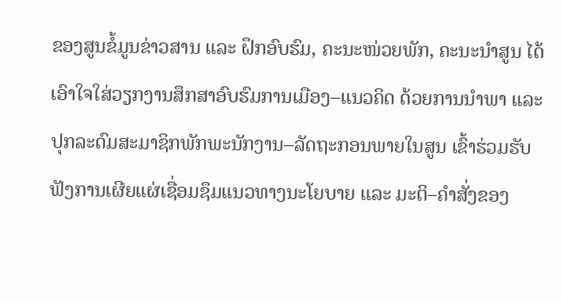ຂອງສູນຂໍ້ມູນຂ່າວສານ ແລະ ຝຶກອົບຮົມ, ຄະນະໜ່ວຍພັກ, ຄະນະນຳສູນ ໄດ້ເອົາໃຈໃສ່ວຽກງານສຶກສາອົບຮົມການເມືອງ–ແນວຄິດ ດ້ວຍການນຳພາ ແລະ ປຸກລະດົມສະມາຊິກພັກພະນັກງານ–ລັດຖະກອນພາຍໃນສູນ ເຂົ້າຮ່ວມຮັບຟັງການເຜີຍແຜ່ເຊື່ອມຊຶມແນວທາງນະໂຍບາຍ ແລະ ມະຕິ–ຄຳສັ່ງຂອງ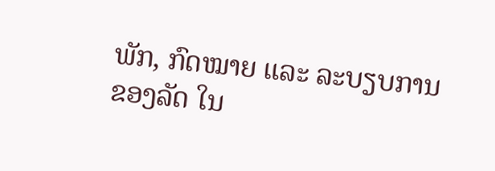ພັກ, ກົດໝາຍ ແລະ ລະບຽບການຂອງລັດ ໃນ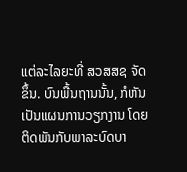ແຕ່ລະໄລຍະທີ່ ສວສສຊ ຈັດຂຶ້ນ. ບົນພື້ນຖານນັ້ນ, ກໍຫັນເປັນແຜນການວຽກງານ ໂດຍຕິດພັນກັບພາລະບົດບາ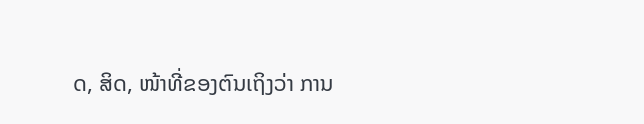ດ, ສິດ, ໜ້າທີ່ຂອງຕົນເຖິງວ່າ ການ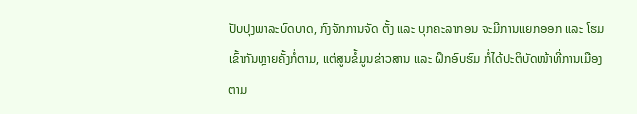ປັບປຸງພາລະບົດບາດ, ກົງຈັກການຈັດ ຕັ້ງ ແລະ ບຸກຄະລາກອນ ຈະມີການແຍກອອກ ແລະ ໂຮມເຂົ້າກັນຫຼາຍຄັ້ງກໍ່ຕາມ, ແຕ່ສູນຂໍ້ມູນຂ່າວສານ ແລະ ຝຶກອົບຮົມ ກໍ່ໄດ້ປະຕິບັດໜ້າທີ່ການເມືອງ ຕາມ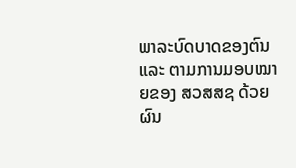ພາລະບົດບາດຂອງຕົນ ແລະ ຕາມການມອບໝາຍຂອງ ສວສສຊ ດ້ວຍຜົນ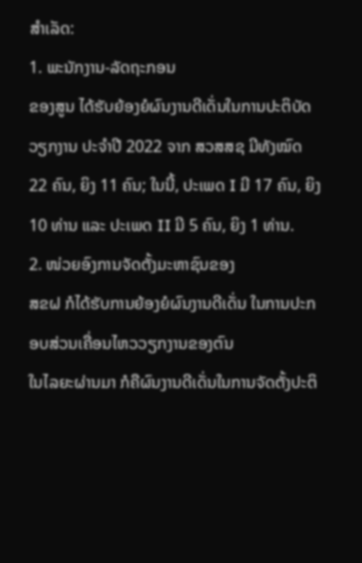ສຳເລັດ:
1. ພະນັກງານ-ລັດຖະກອນ
ຂອງສູນ ໄດ້ຮັບຍ້ອງຍໍຜົນງານດີເດັ່ນໃນການປະຕິບັດວຽກງານ ປະຈຳປີ 2022 ຈາກ ສວສສຊ ມີທັງໝົດ 22 ຄົນ, ຍິງ 11 ຄົນ; ໃນນີ້, ປະເພດ I ມີ 17 ຄົນ, ຍິງ 10 ທ່ານ ແລະ ປະເພດ II ມີ 5 ຄົນ, ຍິງ 1 ທ່ານ.
2. ໜ່ວຍອົງການຈັດຕັ້ງມະຫາຊົນຂອງ
ສຂຝ ກໍໄດ້ຮັບການຍ້ອງຍໍຜົນງານດີເດັ່ນ ໃນການປະກອບສ່ວນເຄື່ອນໄຫວວຽກງານຂອງຕົນ
ໃນໄລຍະຜ່ານມາ ກໍຄືຜົນງານດີເດັ່ນໃນການຈັດຕັ້ງປະຕິ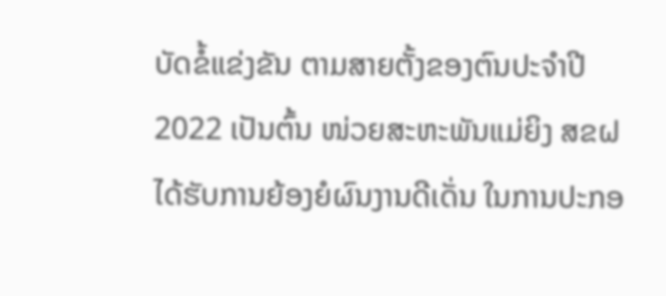ບັດຂໍ້ແຂ່ງຂັນ ຕາມສາຍຕັ້ງຂອງຕົນປະຈຳປີ
2022 ເປັນຕົ້ນ ໜ່ວຍສະຫະພັນແມ່ຍິງ ສຂຝ
ໄດ້ຮັບການຍ້ອງຍໍຜົນງານດີເດັ່ນ ໃນການປະກອ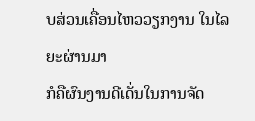ບສ່ວນເຄື່ອນໄຫວວຽກງານ ໃນໄລຍະຜ່ານມາ
ກໍຄືຜົນງານດີເດັ່ນໃນການຈັດ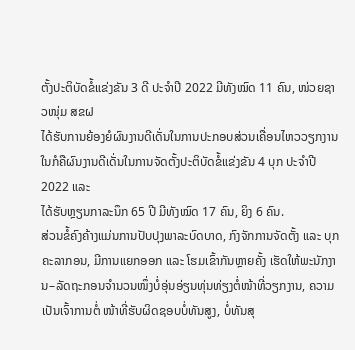ຕັ້ງປະຕິບັດຂໍ້ແຂ່ງຂັນ 3 ດີ ປະຈໍາປີ 2022 ມີທັງໝົດ 11 ຄົນ, ໜ່ວຍຊາວໜຸ່ມ ສຂຝ
ໄດ້ຮັບການຍ້ອງຍໍຜົນງານດີເດັ່ນໃນການປະກອບສ່ວນເຄື່ອນໄຫວວຽກງານ
ໃນກໍຄືຜົນງານດີເດັ່ນໃນການຈັດຕັ້ງປະຕິບັດຂໍ້ແຂ່ງຂັນ 4 ບຸກ ປະຈໍາປີ 2022 ແລະ
ໄດ້ຮັບຫຼຽນກາລະນຶກ 65 ປີ ມີທັງໝົດ 17 ຄົນ, ຍິງ 6 ຄົນ.
ສ່ວນຂໍ້ຄົງຄ້າງແມ່ນການປັບປຸງພາລະບົດບາດ, ກົງຈັກການຈັດຕັ້ງ ແລະ ບຸກຄະລາກອນ, ມີການແຍກອອກ ແລະ ໂຮມເຂົ້າກັນຫຼາຍຄັ້ງ ເຮັດໃຫ້ພະນັກງານ–ລັດຖະກອນຈຳນວນໜຶ່ງບໍ່ອຸ່ນອ່ຽນທຸ່ນທ່ຽງຕໍ່ໜ້າທີ່ວຽກງານ, ຄວາມເປັນເຈົ້າການຕໍ່ ໜ້າທີ່ຮັບຜິດຊອບບໍ່ທັນສູງ, ບໍ່ທັນສຸ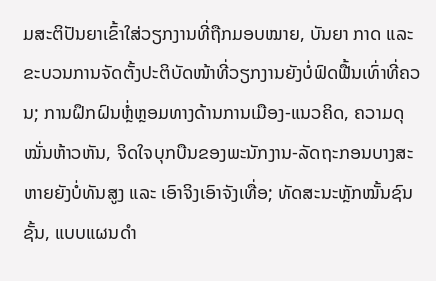ມສະຕິປັນຍາເຂົ້າໃສ່ວຽກງານທີ່ຖືກມອບໝາຍ, ບັນຍາ ກາດ ແລະ ຂະບວນການຈັດຕັ້ງປະຕິບັດໜ້າທີ່ວຽກງານຍັງບໍ່ຟົດຟື້ນເທົ່າທີ່ຄວນ; ການຝຶກຝົນຫຼໍ່ຫຼອມທາງດ້ານການເມືອງ-ແນວຄິດ, ຄວາມດຸໝັ່ນຫ້າວຫັນ, ຈິດໃຈບຸກບືນຂອງພະນັກງານ-ລັດຖະກອນບາງສະຫາຍຍັງບໍ່ທັນສູງ ແລະ ເອົາຈິງເອົາຈັງເທື່ອ; ທັດສະນະຫຼັກໝັ້ນຊົນຊັ້ນ, ແບບແຜນດຳ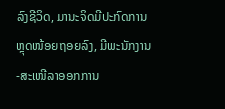ລົງຊີວິດ, ມານະຈິດມີປະກົດການຫຼຸດໜ້ອຍຖອຍລົງ, ມີພະນັກງານ-ສະເໜີລາອອກການ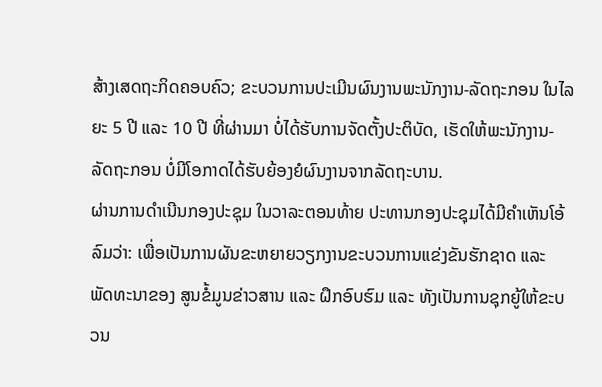ສ້າງເສດຖະກິດຄອບຄົວ; ຂະບວນການປະເມີນຜົນງານພະນັກງານ-ລັດຖະກອນ ໃນໄລຍະ 5 ປີ ແລະ 10 ປີ ທີ່ຜ່ານມາ ບໍ່ໄດ້ຮັບການຈັດຕັ້ງປະຕິບັດ, ເຮັດໃຫ້ພະນັກງານ-ລັດຖະກອນ ບໍ່ມີໂອກາດໄດ້ຮັບຍ້ອງຍໍຜົນງານຈາກລັດຖະບານ.
ຜ່ານການດໍາເນີນກອງປະຊຸມ ໃນວາລະຕອນທ້າຍ ປະທານກອງປະຊຸມໄດ້ມີຄໍາເຫັນໂອ້ລົມວ່າ: ເພື່ອເປັນການຜັນຂະຫຍາຍວຽກງານຂະບວນການແຂ່ງຂັນຮັກຊາດ ແລະ ພັດທະນາຂອງ ສູນຂໍ້ມູນຂ່າວສານ ແລະ ຝຶກອົບຮົມ ແລະ ທັງເປັນການຊຸກຍູ້ໃຫ້ຂະບວນ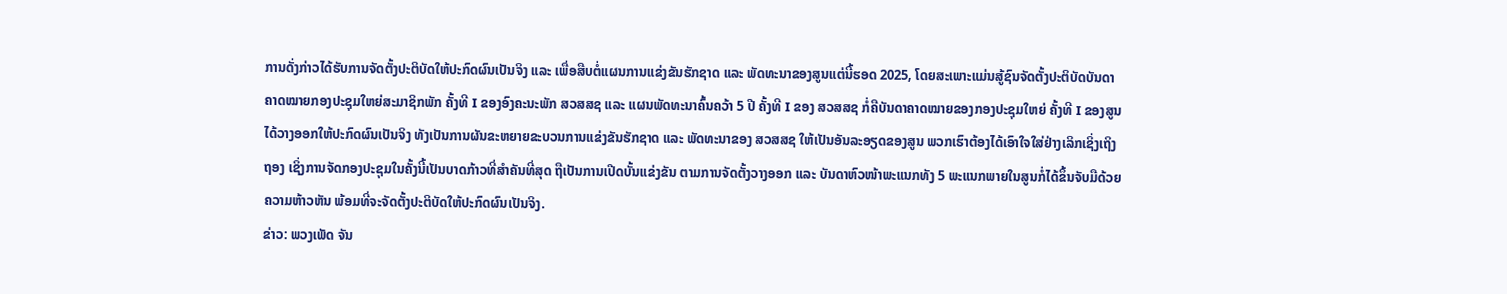ການດັ່ງກ່າວໄດ້ຮັບການຈັດຕັ້ງປະຕິບັດໃຫ້ປະກົດຜົນເປັນຈິງ ແລະ ເພື່ອສືບຕໍ່ແຜນການແຂ່ງຂັນຮັກຊາດ ແລະ ພັດທະນາຂອງສູນແຕ່ນີ້ຮອດ 2025, ໂດຍສະເພາະແມ່ນສູ້ຊົນຈັດຕັ້ງປະຕິບັດບັນດາຄາດໝາຍກອງປະຊຸມໃຫຍ່ສະມາຊິກພັກ ຄັ້ງທີ I ຂອງອົງຄະນະພັກ ສວສສຊ ແລະ ແຜນພັດທະນາຄົ້ນຄວ້າ 5 ປີ ຄັ້ງທີ I ຂອງ ສວສສຊ ກໍ່ຄືບັນດາຄາດໝາຍຂອງກອງປະຊຸມໃຫຍ່ ຄັ້ງທີ I ຂອງສູນໄດ້ວາງອອກໃຫ້ປະກົດຜົນເປັນຈິງ ທັງເປັນການຜັນຂະຫຍາຍຂະບວນການແຂ່ງຂັນຮັກຊາດ ແລະ ພັດທະນາຂອງ ສວສສຊ ໃຫ້ເປັນອັນລະອຽດຂອງສູນ ພວກເຮົາຕ້ອງໄດ້ເອົາໃຈໃສ່ຢ່າງເລິກເຊິ່ງເຖິງຖອງ ເຊິ່ງການຈັດກອງປະຊຸມໃນຄັ້ງນີ້ເປັນບາດກ້າວທີ່ສໍາຄັນທີ່ສຸດ ຖືເປັນການເປີດບັ້ນແຂ່ງຂັນ ຕາມການຈັດຕັ້ງວາງອອກ ແລະ ບັນດາຫົວໜ້າພະແນກທັງ 5 ພະແນກພາຍໃນສູນກໍ່ໄດ້ຂຶ້ນຈັບມືດ້ວຍຄວາມຫ້າວຫັນ ພ້ອມທີ່ຈະຈັດຕັ້ງປະຕິບັດໃຫ້ປະກົດຜົນເປັນຈິງ.
ຂ່າວ: ພວງເພັດ ຈັນ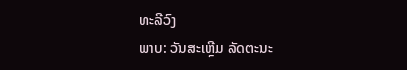ທະລີວົງ
ພາບ: ວັນສະເຫຼີມ ລັດຕະນະ